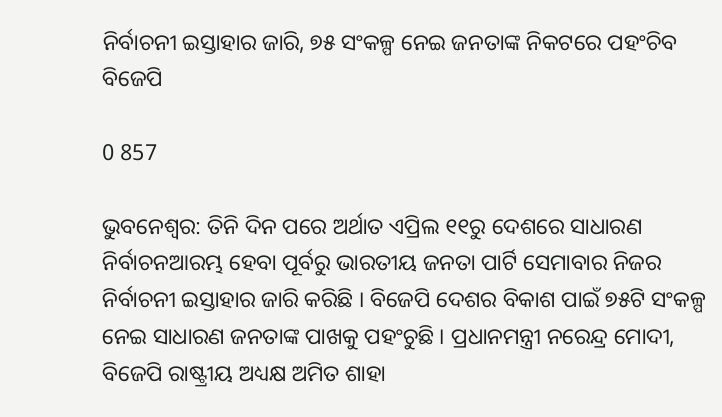ନିର୍ବାଚନୀ ଇସ୍ତାହାର ଜାରି, ୭୫ ସଂକଳ୍ପ ନେଇ ଜନତାଙ୍କ ନିକଟରେ ପହଂଚିବ ବିଜେପି

0 857

ଭୁବନେଶ୍ୱର: ତିନି ଦିନ ପରେ ଅର୍ଥାତ ଏପ୍ରିଲ ୧୧ରୁ ଦେଶରେ ସାଧାରଣ ନିର୍ବାଚନଆରମ୍ଭ ହେବା ପୂର୍ବରୁ ଭାରତୀୟ ଜନତା ପାର୍ଟି ସେମାବାର ନିଜର ନିର୍ବାଚନୀ ଇସ୍ତାହାର ଜାରି କରିଛି । ବିଜେପି ଦେଶର ବିକାଶ ପାଇଁ ୭୫ଟି ସଂକଳ୍ପ ନେଇ ସାଧାରଣ ଜନତାଙ୍କ ପାଖକୁ ପହଂଚୁଛି । ପ୍ରଧାନମନ୍ତ୍ରୀ ନରେନ୍ଦ୍ର ମୋଦୀ, ବିଜେପି ରାଷ୍ଟ୍ରୀୟ ଅଧ୍ୟକ୍ଷ ଅମିତ ଶାହା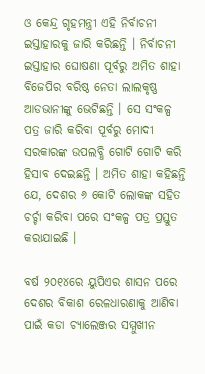ଓ କେନ୍ଦ୍ର ଗୃହମନ୍ତ୍ରୀ ଏହି ନିର୍ବାଚନୀ ଇସ୍ତାହାରକୁ ଜାରି କରିଛନ୍ତି । ନିର୍ବାଚନୀ ଇସ୍ତାହାର ଘୋଷଣା ପୂର୍ବରୁ ଅମିତ ଶାହା ବିଜେପିର ବରିଷ୍ଠ ନେତା ଲାଲକୃଷ୍ଣ ଆଡଭାନୀଙ୍କୁ ଭେଟିଛନ୍ତି । ସେ ସଂକଳ୍ପ ପତ୍ର ଜାରି କରିବା ପୂର୍ବରୁ ମୋଦୀ ସରକାରଙ୍କ ଉପଲବ୍ଧି ଗୋଟି ଗୋଟି କରି ହିସାବ ଦେଇଛନ୍ତି । ଅମିତ ଶାହା କହିଛନ୍ତି ଯେ, ଦେଶର ୬ କୋଟି ଲୋକଙ୍କ ସହିତ ଚର୍ଚ୍ଚା କରିବା ପରେ ସଂକଳ୍ପ ପତ୍ର ପ୍ରସ୍ତୁତ କରାଯାଇଛି ।

ବର୍ଷ ୨୦୧୪ରେ ୟୁପିଏର ଶାସନ ପରେ ଦେଶର ବିକାଶ ରେଳଧାରଣାକୁ ଆଣିବା ପାଇଁ କଡା ଚ୍ୟାଲେଞ୍ଜର ସମ୍ମୁଖୀନ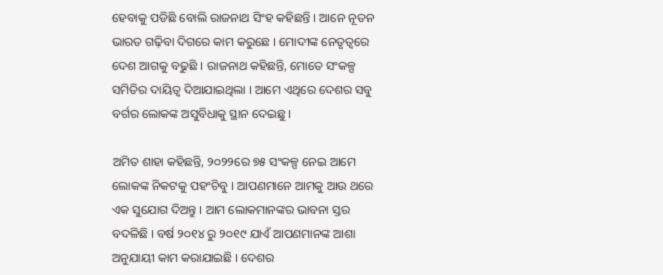ହେବାକୁ ପଡିଛି ବୋଲି ରାଜନାଥ ସିଂହ କହିଛନ୍ତି । ଆନେ ନୂତନ ଭାରତ ଗଢ଼ିବା ଦିଗରେ କାମ କରୁଛେ । ମୋଦୀଙ୍କ ନେତୃତ୍ୱରେ ଦେଶ ଆଗକୁ ବଢୁଛି । ରାଜନାଥ କହିଛନ୍ତି, ମୋତେ ସଂକଳ୍ପ ସମିତିର ଦାୟିତ୍ୱ ଦିଆଯାଇଥିଲା । ଆମେ ଏଥିରେ ଦେଶର ସବୁ ବର୍ଗର ଲୋକଙ୍କ ଅସୁବିଧାକୁ ସ୍ଥାନ ଦେଇଛୁ ।

ଅମିତ ଶାହା କହିଛନ୍ତି, ୨୦୨୨ରେ ୭୫ ସଂକଳ୍ପ ନେଇ ଆମେ ଲୋକଙ୍କ ନିକଟକୁ ପହଂଚିବୁ । ଆପଣମାନେ ଆମକୁ ଆଉ ଥରେ ଏକ ସୁଯୋଗ ଦିଅନ୍ତୁ । ଆମ ଲୋକମାନଙ୍କର ଭାବନା ସ୍ତର ବଦଳିଛି । ବର୍ଷ ୨୦୧୪ ରୁ ୨୦୧୯ ଯାଏଁ ଆପଣମାନଙ୍କ ଆଶା ଅନୁଯାୟୀ କାମ କରାଯାଇଛି । ଦେଶର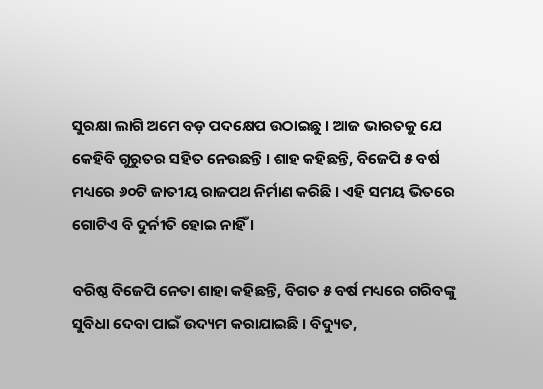ସୁରକ୍ଷା ଲାଗି ଅମେ ବଡ଼ ପଦକ୍ଷେପ ଉଠାଇଛୁ । ଆଜ ଭାରତକୁ ଯେ କେହିବି ଗୁରୁତର ସହିତ ନେଉଛନ୍ତି । ଶାହ କହିଛନ୍ତି, ବିଜେପି ୫ ବର୍ଷ ମଧ୍ୟରେ ୬୦ଟି ଜାତୀୟ ରାଜପଥ ନିର୍ମାଣ କରିଛି । ଏହି ସମୟ ଭିତରେ ଗୋଟିଏ ବି ଦୁର୍ନୀତି ହୋଇ ନାହିଁ ।

ବରିଷ୍ଠ ବିଜେପି ନେତା ଶାହା କହିଛନ୍ତି, ବିଗତ ୫ ବର୍ଷ ମଧ୍ୟରେ ଗରିବଙ୍କୁ ସୁବିଧା ଦେବା ପାଇଁ ଉଦ୍ୟମ କରାଯାଇଛି । ବିଦ୍ୟୁତ,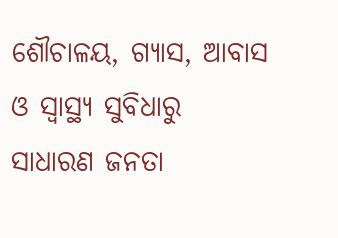ଶୌଚାଳୟ, ଗ୍ୟାସ, ଆବାସ ଓ ସ୍ୱାସ୍ଥ୍ୟ ସୁବିଧାରୁ ସାଧାରଣ ଜନତା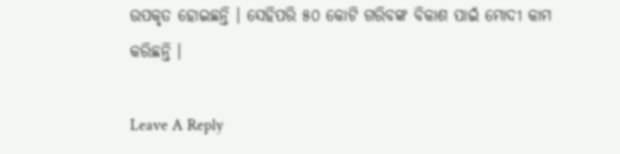ଉପକୃତ ହୋଇଛନ୍ତି । ସେହିପରି ୫୦ କୋଟି ଗରିବଙ୍କ ବିକାଶ ପାଇଁ ମୋଦୀ କାମ କରିଛନ୍ତି ।

Leave A Reply